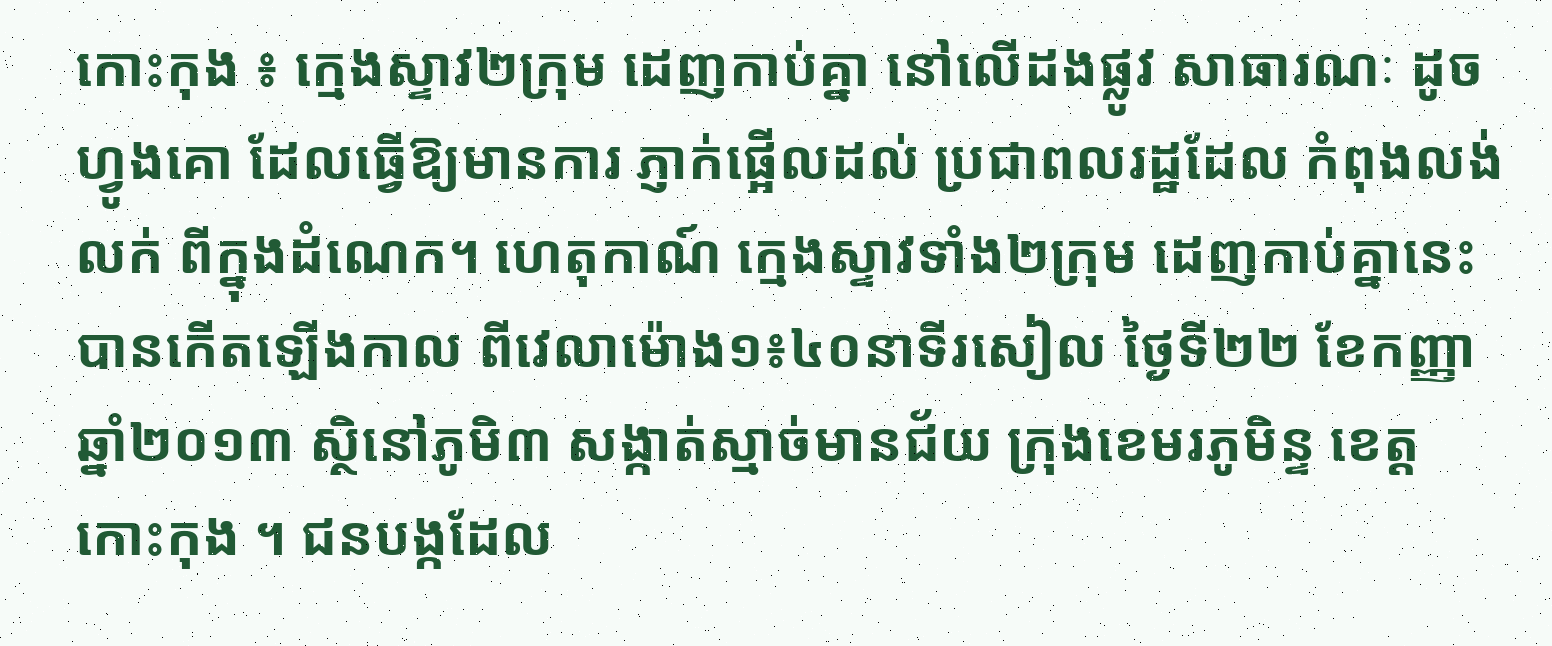កោះកុង ៖ ក្មេងស្ទាវ២ក្រុម ដេញកាប់គ្នា នៅលើដងផ្លូវ សាធារណៈ ដូចហ្វូងគោ ដែលធ្វើឱ្យមានការ ភ្ញាក់ផ្អើលដល់ ប្រជាពលរដ្ឋដែល កំពុងលង់លក់ ពីក្នុងដំណេក។ ហេតុកាណ៍ ក្មេងស្ទាវទាំង២ក្រុម ដេញកាប់គ្នានេះ បានកើតឡើងកាល ពីវេលាម៉ោង១៖៤០នាទីរសៀល ថ្ងៃទី២២ ខែកញ្ញា ឆ្នាំ២០១៣ ស្ថិនៅភូមិ៣ សង្កាត់ស្មាច់មានជ័យ ក្រុងខេមរភូមិន្ទ ខេត្ដកោះកុង ។ ជនបង្កដែល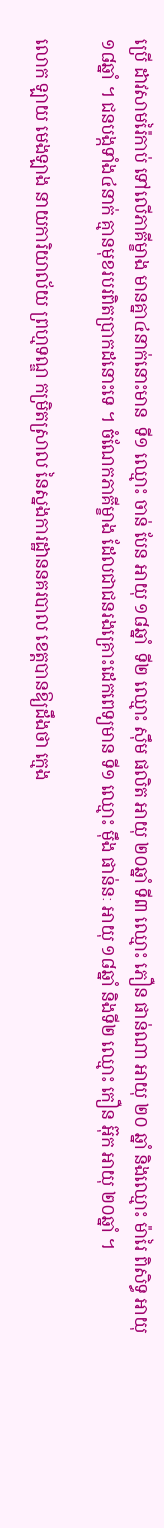ប្រើ ដាវសាមរ៉ៃកាប់ ទៅលើភាគីម្ខាង មានគ្នា៤នាក់នោះមាន  ទី១ ឈ្មោះ ចាន់ បែន អាយុ ១៨ឆ្នាំ  ទី២ ឈ្មោះ ស៊ឹម ផលិត អាយុ ២០ឆ្នាំ ទី៣ ឈ្មោះ ភឿន ផាន់ណា អាយុ ២០ ឆ្នាំ និងឈ្មោះ ម៉ារៃ ពិសិទ្ធ អាយុ ១៨ឆ្នាំ ។ ជនបង្កទាំង៤នាក់ គ្មានមុខរបរពិតប្រាកដនោះទេ ។ ចំណែកភាគីម្ខាង ដែលជាជនរងគ្រោះដេកពេទ្យមាន ទី១ ឈ្មោះ ម៉ឹង ផាន់នៈ អាយុ ១៨ឆ្នាំ និងទី២ ឈ្មោះ កឿន អ៊ុក អាយុ ២០ឆ្នាំ ។

លោក ឡាយ មេងឡាង នាយការិយាល័យ ព្រហ្មទណ្ឌ កម្រិតស្រាល នៃស្នងការដ្ឋាននគរបាល ខេត្ដបានឱ្យដឹងថា ក្មេង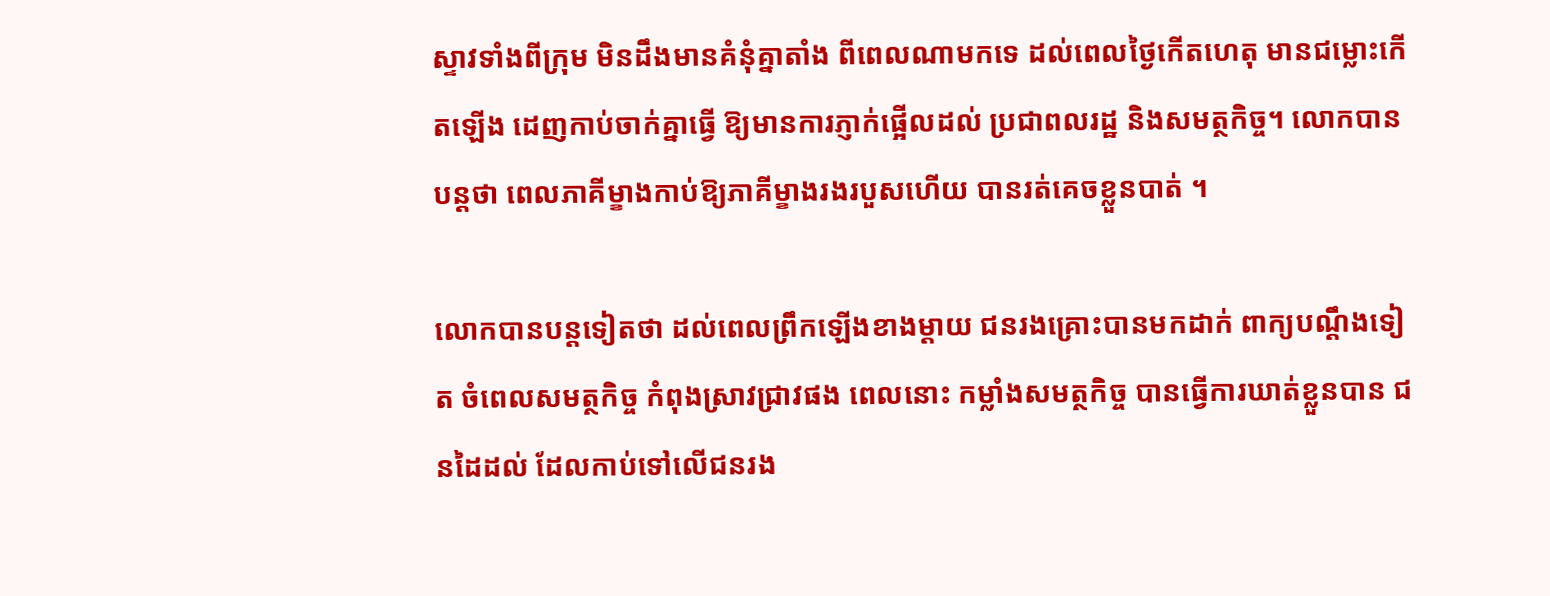ស្ទាវទាំងពីក្រុម មិនដឹងមានគំនុំគ្នាតាំង ពីពេលណាមកទេ ដល់ពេលថ្ងៃកើតហេតុ មានជម្លោះកើតឡើង ដេញកាប់ចាក់គ្នាធ្វើ ឱ្យមានការភ្ញាក់ផ្អើលដល់ ប្រជាពលរដ្ឋ និងសមត្ថកិច្ច។ លោកបានបន្តថា ពេលភាគីម្ខាងកាប់ឱ្យភាគីម្ខាងរងរបួសហើយ បានរត់គេចខ្លួនបាត់ ។

លោកបានបន្ដទៀតថា ដល់ពេលព្រឹកឡើងខាងម្ដាយ ជនរងគ្រោះបានមកដាក់ ពាក្យបណ្ដឹងទៀត ចំពេលសមត្ថកិច្ច កំពុងស្រាវជ្រាវផង ពេលនោះ កម្លាំងសមត្ថកិច្ច បានធ្វើការឃាត់ខ្លួនបាន ជនដៃដល់ ដែលកាប់ទៅលើជនរង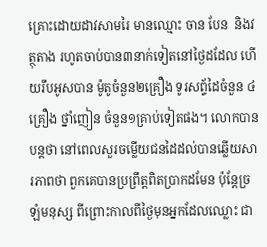គ្រោះដោយដាវសាមរៃ មានឈ្មោះ ចាន បែន  និងវត្ថុតាង រហូតចាប់បាន៣នាក់ទៀតនៅថ្ងៃដដែល ហើយរឹបអូសបាន ម៉ូតូចំនួន២គ្រឿង ទូរសព្ទ័ដៃចំនួន ៤គ្រឿង ថ្នាំញៀន ចំនួន១គ្រាប់ទៀតផង។ លោកបានបន្ដថា នៅពេលសួរចម្លើយជនដៃដល់បានឆ្លើយសារភាពថា ពួកគេបានប្រព្រឹត្តពិតប្រាកដមែន ប៉ុន្តែច្រឡំមនុស្ស ពីព្រោះកាលពីថ្ងៃមុនអ្នកដែលឈ្លោះ ជា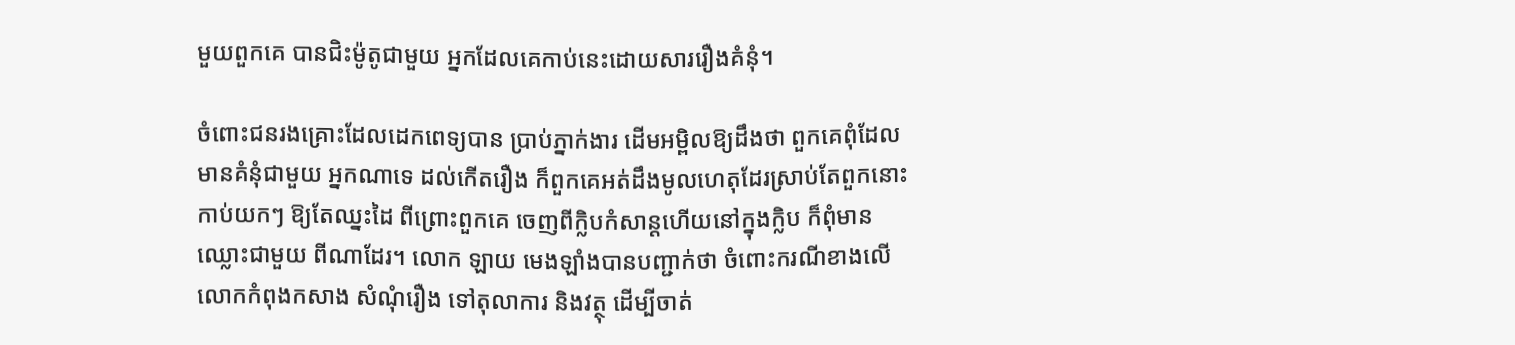មួយពួកគេ បានជិះម៉ូតូជាមួយ អ្នកដែលគេកាប់នេះដោយសាររឿងគំនុំ។

ចំពោះជនរងគ្រោះដែលដេកពេទ្យបាន ប្រាប់ភ្នាក់ងារ ដើមអម្ពិលឱ្យដឹងថា ពួកគេពុំដែលមានគំនុំជាមួយ អ្នកណាទេ ដល់កើតរឿង ក៏ពួកគេអត់ដឹងមូលហេតុដែរស្រាប់តែពួកនោះ កាប់យកៗ ឱ្យតែឈ្នះដៃ ពីព្រោះពួកគេ ចេញពីក្លិបកំសាន្ដហើយនៅក្នុងក្លិប ក៏ពុំមាន ឈ្លោះជាមួយ ពីណាដែរ។ លោក ឡាយ មេងឡាំងបានបញ្ជាក់ថា ចំពោះករណីខាងលើ លោកកំពុងកសាង សំណុំរឿង ទៅតុលាការ និងវត្ថុ ដើម្បីចាត់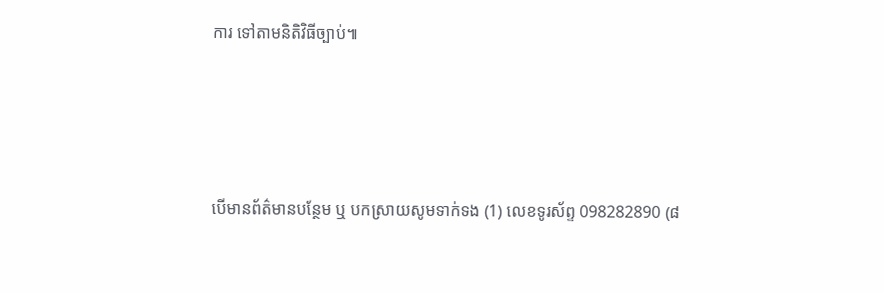ការ ទៅតាមនិតិវិធីច្បាប់៕





បើមានព័ត៌មានបន្ថែម ឬ បកស្រាយសូមទាក់ទង (1) លេខទូរស័ព្ទ 098282890 (៨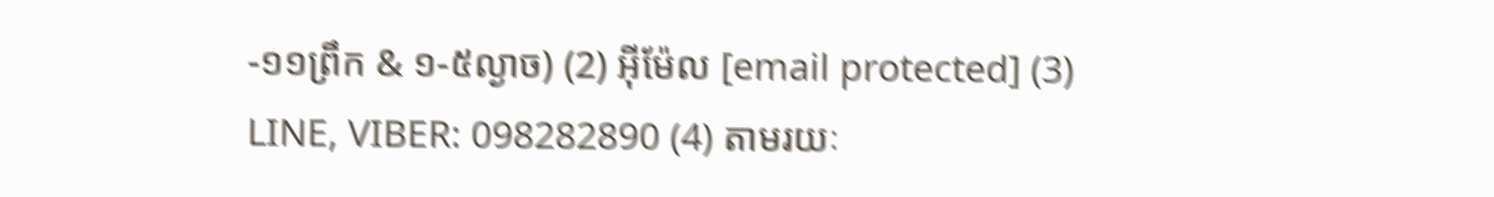-១១ព្រឹក & ១-៥ល្ងាច) (2) អ៊ីម៉ែល [email protected] (3) LINE, VIBER: 098282890 (4) តាមរយៈ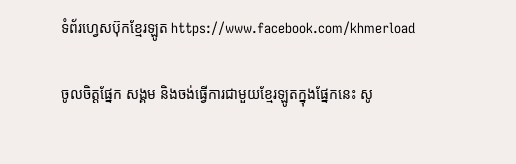ទំព័រហ្វេសប៊ុកខ្មែរឡូត https://www.facebook.com/khmerload

ចូលចិត្តផ្នែក សង្គម និងចង់ធ្វើការជាមួយខ្មែរឡូតក្នុងផ្នែកនេះ សូ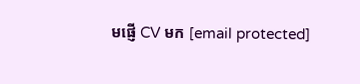មផ្ញើ CV មក [email protected]